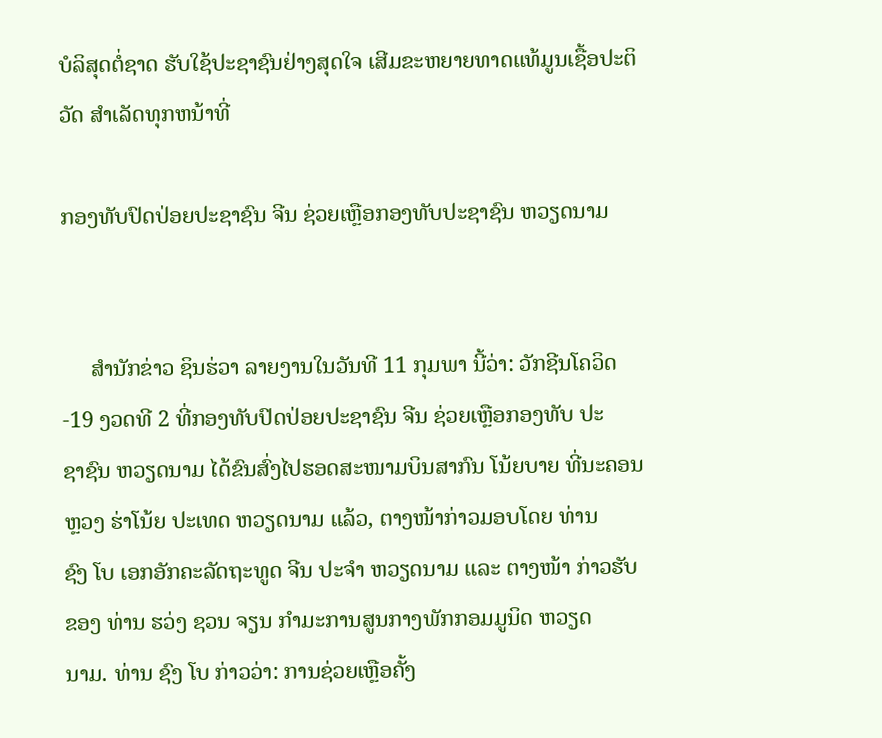ບໍລິສຸດຕໍ່ຊາດ ຮັບໃຊ້ປະຊາຊົນຢ່າງສຸດໃຈ ເສີມຂະຫຍາຍທາດແທ້ມູນເຊື້ອປະຕິວັດ ສໍາເລັດທຸກຫນ້າທີ່

ກອງທັບປົດປ່ອຍປະຊາຊົນ ຈີນ ຊ່ວຍເຫຼືອກອງທັບປະຊາຊົນ ຫວຽດນາມ


     ສຳນັກຂ່າວ ຊິນຮ່ວາ ລາຍງານໃນວັນທີ 11 ກຸມພາ ນີ້ວ່າ: ວັກຊີນໂຄວິດ-19 ງວດທີ 2 ທີ່ກອງທັບປົດປ່ອຍປະຊາຊົນ ຈີນ ຊ່ວຍເຫຼືອກອງທັບ ປະ
ຊາຊົນ ຫວຽດນາມ ໄດ້ຂົນສົ່ງໄປຮອດສະໜາມບິນສາກົນ ໂນ້ຍບາຍ ທີ່ນະຄອນຫຼວງ ຮ່າໂນ້ຍ ປະເທດ ຫວຽດນາມ ແລ້ວ, ຕາງໜ້າກ່າວມອບໂດຍ ທ່ານ
ຊົງ ໂບ ເອກອັກຄະລັດຖະທູດ ຈີນ ປະຈຳ ຫວຽດນາມ ແລະ ຕາງໜ້າ ກ່າວຮັບຂອງ ທ່ານ ຮວ່ງ ຊວນ ຈຽນ ກຳມະການສູນກາງພັກກອມມູນິດ ຫວຽດ
ນາມ. ທ່ານ ຊົງ ໂບ ກ່າວວ່າ: ການຊ່ວຍເຫຼືອຄັ້ງ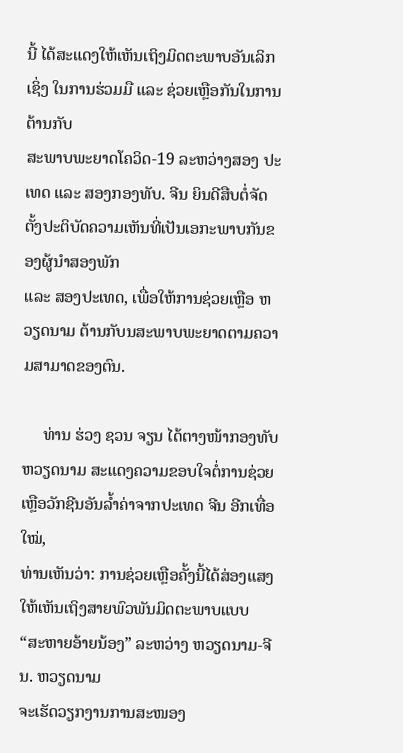ນີ້ ໄດ້ສະແດງໃຫ້ເຫັນເຖິງມິດຕະພາບອັນເລິກເຊິ່ງ ໃນການຮ່ວມມື ແລະ ຊ່ວຍເຫຼືອກັນໃນການຕ້ານກັບ
ສະພາບພະຍາດໂຄວິດ-19 ລະຫວ່າງສອງ ປະເທດ ແລະ ສອງກອງທັບ. ຈີນ ຍິນດີສືບຕໍ່ຈັດຕັ້ງປະຕິບັດຄວາມເຫັນທີ່ເປັນເອກະພາບກັນຂອງຜູ້ນຳສອງພັກ
ແລະ ສອງປະເທດ, ເພື່ອໃຫ້ການຊ່ວຍເຫຼືອ ຫວຽດນາມ ຕ້ານກັບນສະພາບພະຍາດຕາມຄວາມສາມາດຂອງຕົນ.

     ທ່ານ ຮ່ວງ ຊວນ ຈຽນ ໄດ້ຕາງໜ້າກອງທັບ ຫວຽດນາມ ສະແດງຄວາມຂອບໃຈຕໍ່ການຊ່ວຍເຫຼືອວັກຊີນອັນລໍ້າຄ່າຈາກປະເທດ ຈີນ ອີກເທື່ອໃໝ່,
ທ່ານເຫັນວ່າ: ການຊ່ວຍເຫຼືອຄັ້ງນີ້ໄດ້ສ່ອງແສງໃຫ້ເຫັນເຖິງສາຍພົວພັນມິດຕະພາບແບບ “ສະຫາຍອ້າຍນ້ອງ” ລະຫວ່າງ ຫວຽດນາມ-ຈີນ. ຫວຽດນາມ
ຈະເຮັດວຽກງານການສະໜອງ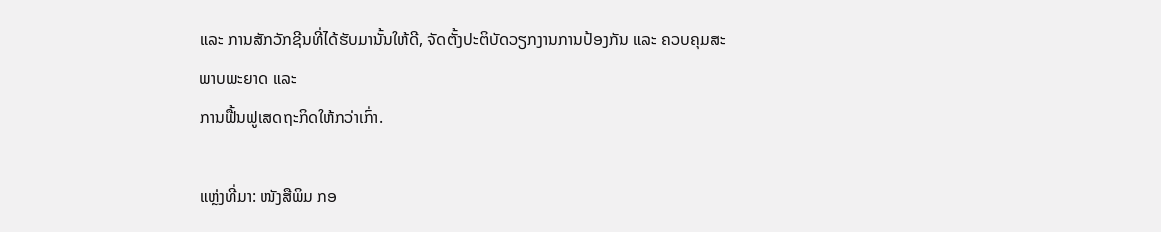ແລະ ການສັກວັກຊີນທີ່ໄດ້ຮັບມານັ້ນໃຫ້ດີ, ຈັດຕັ້ງປະຕິບັດວຽກງານການປ້ອງກັນ ແລະ ຄວບຄຸມສະພາບພະຍາດ ແລະ
ການຟື້ນຟູເສດຖະກິດໃຫ້ກວ່າເກົ່າ.

ແຫຼ່ງທີ່ມາ: ໜັງສືພິມ ກອ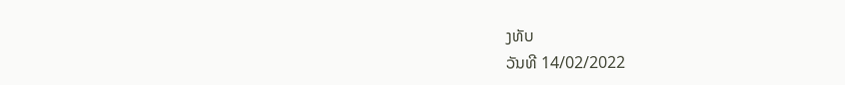ງທັບ
ວັນທີ 14/02/2022